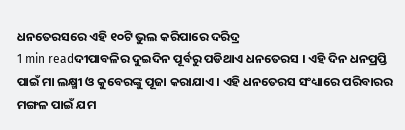ଧନତେରସରେ ଏହି ୧୦ଟି ଭୁଲ କରିପାରେ ଦରିଦ୍ର
1 min readଦୀପାବଳିର ଦୁଇଦିନ ପୂର୍ବରୁ ପଡିଥାଏ ଧନତେରସ । ଏହି ଦିନ ଧନପ୍ରପ୍ତି ପାଇଁ ମା ଲକ୍ଷ୍ମୀ ଓ କୁବେରଙ୍କୁ ପୂଜା କରାଯାଏ । ଏହି ଧନତେରସ ସଂଧ୍ୟାରେ ପରିବାରର ମଙ୍ଗଳ ପାଇଁ ଯମ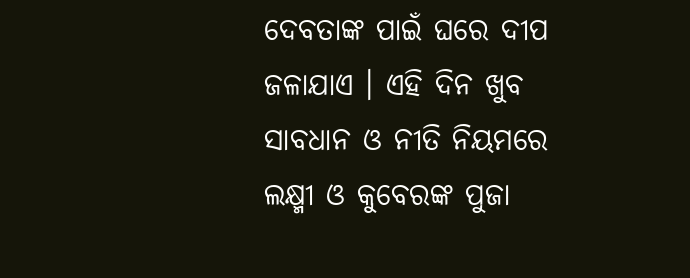ଦେବତାଙ୍କ ପାଇଁ ଘରେ ଦୀପ ଜଳାଯାଏ । ଏହି ଦିନ ଖୁବ ସାବଧାନ ଓ ନୀତି ନିୟମରେ ଲକ୍ଷ୍ମୀ ଓ କୁବେରଙ୍କ ପୁଜା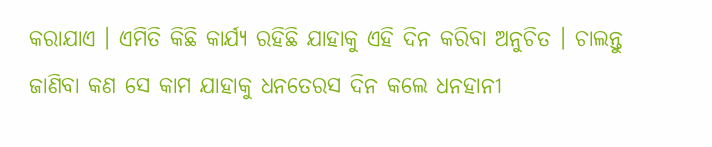କରାଯାଏ । ଏମିତି କିଛି କାର୍ଯ୍ୟ ରହିଛି ଯାହାକୁ ଏହି ଦିନ କରିବା ଅନୁଚିତ । ଚାଲନ୍ତୁ ଜାଣିବା କଣ ସେ କାମ ଯାହାକୁ ଧନତେରସ ଦିନ କଲେ ଧନହାନୀ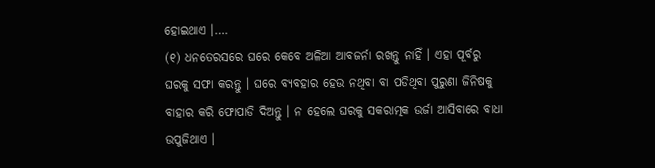ହୋଇଥାଏ ।….
(୧) ଧନତେରସରେ ଘରେ କେବେ ଅଳିଆ ଆବଜର୍ନା ରଖନ୍ତୁ ନାହିଁ । ଏହା ପୂର୍ବରୁ ଘରକୁ ସଫା କରନ୍ତୁ । ଘରେ ବ୍ୟବହାର ହେଉ ନଥିବା ବା ପଡିଥିବା ପୁରୁଣା ଜିନିଷକୁ ବାହାର କରି ଫୋପାଡି ଦିଅନ୍ତୁ । ନ ହେଲେ ଘରକୁ ସକରାତ୍ମକ ଉର୍ଜା ଆସିବାରେ ବାଧା ଉପୁଜିଥାଏ ।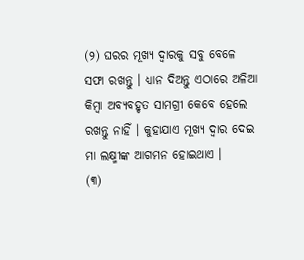(୨) ଘରର ମୂଖ୍ୟ ଦ୍ବାରକୁ ସବୁ ବେଳେ ସଫା ରଖନ୍ତୁ । ଧ୍ୟାନ ଦିଅନ୍ତୁ ଏଠାରେ ଅଳିଆ କିମ୍ବା ଅବ୍ୟବହୃତ ସାମଗ୍ରୀ କେବେ ହେଲେ ରଖନ୍ତୁ ନାହିଁ । କୁହାଯାଏ ମୂଖ୍ୟ ଦ୍ବାର ଦେଇ ମା ଲକ୍ଷ୍ମୀଙ୍କ ଆଗମନ ହୋଇଥାଏ ।
(୩)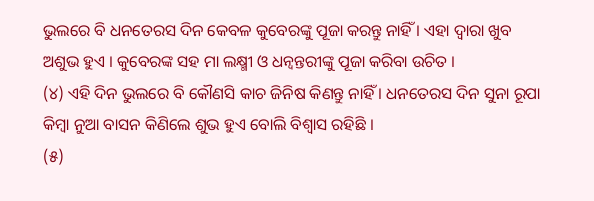ଭୁଲରେ ବି ଧନତେରସ ଦିନ କେବଳ କୁବେରଙ୍କୁ ପୂଜା କରନ୍ତୁ ନାହିଁ । ଏହା ଦ୍ବାରା ଖୁବ ଅଶୁଭ ହୁଏ । କୁବେରଙ୍କ ସହ ମା ଲକ୍ଷ୍ମୀ ଓ ଧନ୍ବନ୍ତରୀଙ୍କୁ ପୂଜା କରିବା ଉଚିତ ।
(୪) ଏହି ଦିନ ଭୁଲରେ ବି କୌଣସି କାଚ ଜିନିଷ କିଣନ୍ତୁ ନାହିଁ । ଧନତେରସ ଦିନ ସୁନା ରୂପା କିମ୍ବା ନୁଆ ବାସନ କିଣିଲେ ଶୁଭ ହୁଏ ବୋଲି ବିଶ୍ବାସ ରହିଛି ।
(୫)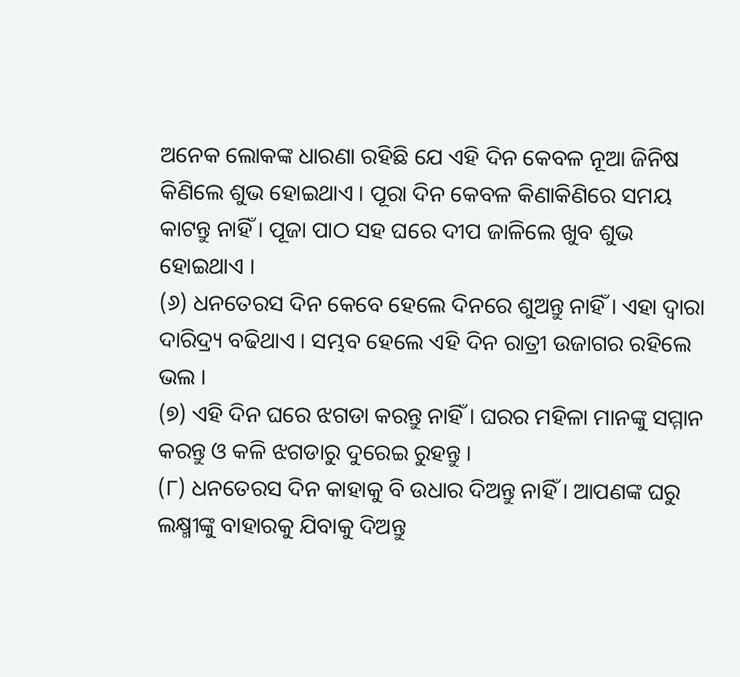ଅନେକ ଲୋକଙ୍କ ଧାରଣା ରହିଛି ଯେ ଏହି ଦିନ କେବଳ ନୂଆ ଜିନିଷ କିଣିଲେ ଶୁଭ ହୋଇଥାଏ । ପୂରା ଦିନ କେବଳ କିଣାକିଣିରେ ସମୟ କାଟନ୍ତୁ ନାହିଁ । ପୂଜା ପାଠ ସହ ଘରେ ଦୀପ ଜାଳିଲେ ଖୁବ ଶୁଭ ହୋଇଥାଏ ।
(୬) ଧନତେରସ ଦିନ କେବେ ହେଲେ ଦିନରେ ଶୁଅନ୍ତୁ ନାହିଁ । ଏହା ଦ୍ବାରା ଦାରିଦ୍ର୍ୟ ବଢିଥାଏ । ସମ୍ଭବ ହେଲେ ଏହି ଦିନ ରାତ୍ରୀ ଉଜାଗର ରହିଲେ ଭଲ ।
(୭) ଏହି ଦିନ ଘରେ ଝଗଡା କରନ୍ତୁ ନାହିଁ । ଘରର ମହିଳା ମାନଙ୍କୁ ସମ୍ମାନ କରନ୍ତୁ ଓ କଳି ଝଗଡାରୁ ଦୁରେଇ ରୁହନ୍ତୁ ।
(୮) ଧନତେରସ ଦିନ କାହାକୁ ବି ଉଧାର ଦିଅନ୍ତୁ ନାହିଁ । ଆପଣଙ୍କ ଘରୁ ଲକ୍ଷ୍ମୀଙ୍କୁ ବାହାରକୁ ଯିବାକୁ ଦିଅନ୍ତୁ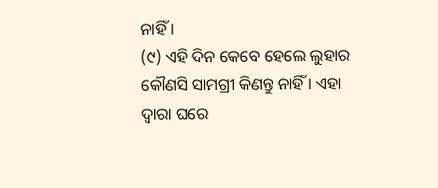ନାହିଁ ।
(୯) ଏହି ଦିନ କେବେ ହେଲେ ଲୁହାର କୌଣସି ସାମଗ୍ରୀ କିଣନ୍ତୁ ନାହିଁ । ଏହା ଦ୍ବାରା ଘରେ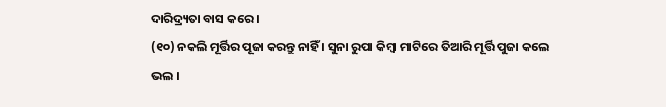ଦାରିଦ୍ର୍ୟତା ବାସ କରେ ।
(୧୦) ନକଲି ମୂର୍ତ୍ତିର ପୂଜା କରନ୍ତୁ ନାହିଁ । ସୁନା ରୁପା କିମ୍ବା ମାଟିରେ ତିଆରି ମୂର୍ତ୍ତି ପୁଜା କଲେ ଭଲ ।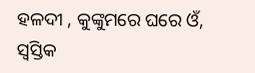ହଳଦୀ , କୁଙ୍କୁମରେ ଘରେ ଓଁ, ସ୍ବସ୍ତିକ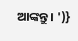ଆଙ୍କନ୍ତୁ । ')}